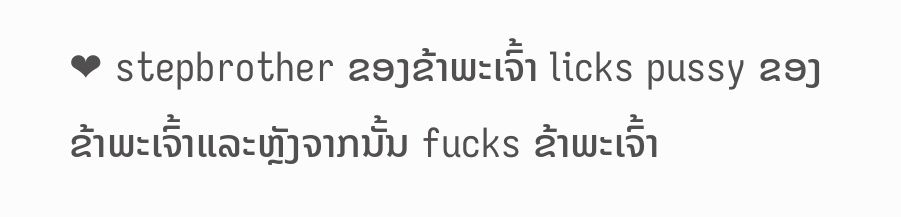❤ stepbrother ຂອງຂ້າພະເຈົ້າ licks pussy ຂອງຂ້າພະເຈົ້າແລະຫຼັງຈາກນັ້ນ fucks ຂ້າພະເຈົ້າ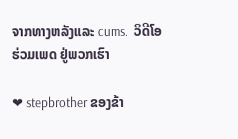ຈາກທາງຫລັງແລະ cums.  ວິດີໂອຮ່ວມເພດ ຢູ່ພວກເຮົາ

❤ stepbrother ຂອງຂ້າ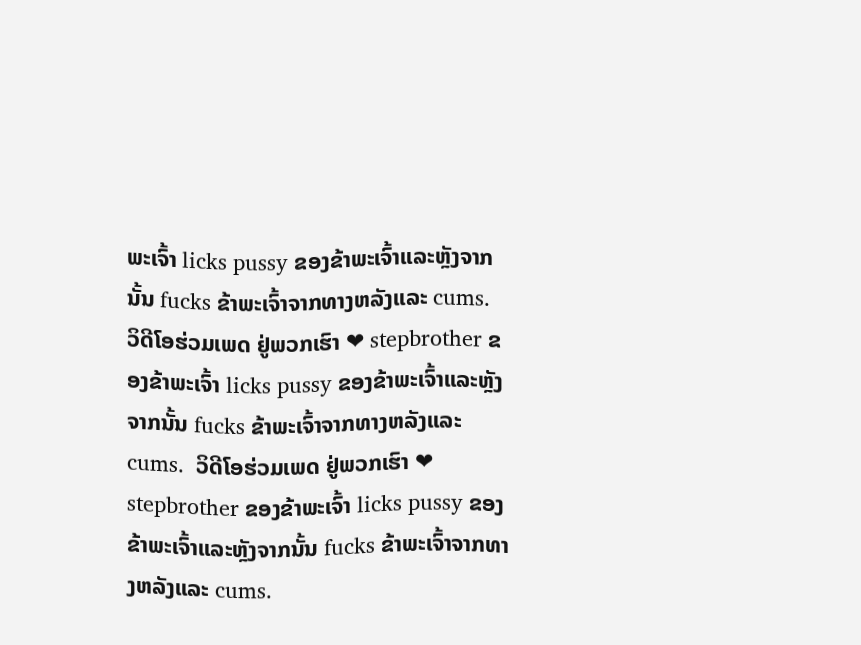ພະເຈົ້າ licks pussy ຂອງຂ້າພະເຈົ້າແລະຫຼັງຈາກນັ້ນ fucks ຂ້າພະເຈົ້າຈາກທາງຫລັງແລະ cums.  ວິດີໂອຮ່ວມເພດ ຢູ່ພວກເຮົາ ❤ stepbrother ຂອງຂ້າພະເຈົ້າ licks pussy ຂອງຂ້າພະເຈົ້າແລະຫຼັງຈາກນັ້ນ fucks ຂ້າພະເຈົ້າຈາກທາງຫລັງແລະ cums.  ວິດີໂອຮ່ວມເພດ ຢູ່ພວກເຮົາ ❤ stepbrother ຂອງຂ້າພະເຈົ້າ licks pussy ຂອງຂ້າພະເຈົ້າແລະຫຼັງຈາກນັ້ນ fucks ຂ້າພະເຈົ້າຈາກທາງຫລັງແລະ cums.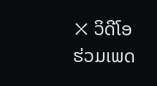❌ ວິດີໂອຮ່ວມເພດ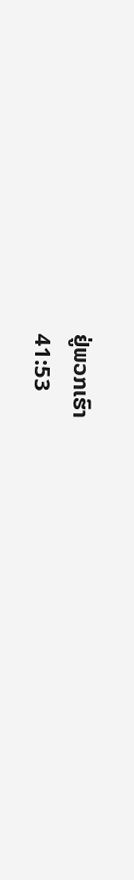ຢູ່ພວກເຮົາ
41:53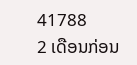41788
2 ເດືອນກ່ອນ